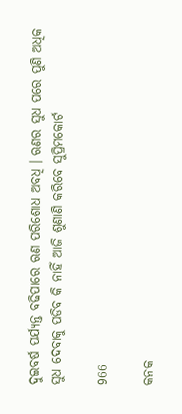ଦୁଇବର୍ଷ ପର୍ଯ୍ୟନ୍ତ ବଢିପାରେ ଋଣ ପରିଶୋଧ ଅବଧି । ଋଣର ସୁଧ ପରେ ପୁଣି ଅଧିକ ସୁଧ ଦେବାକୁ ପଡିବ କି ନାହିଁ ଆଜି ଶୁଣାଣି କରିବେ ସୁପ୍ରିମକୋର୍ଟ

966

କନକ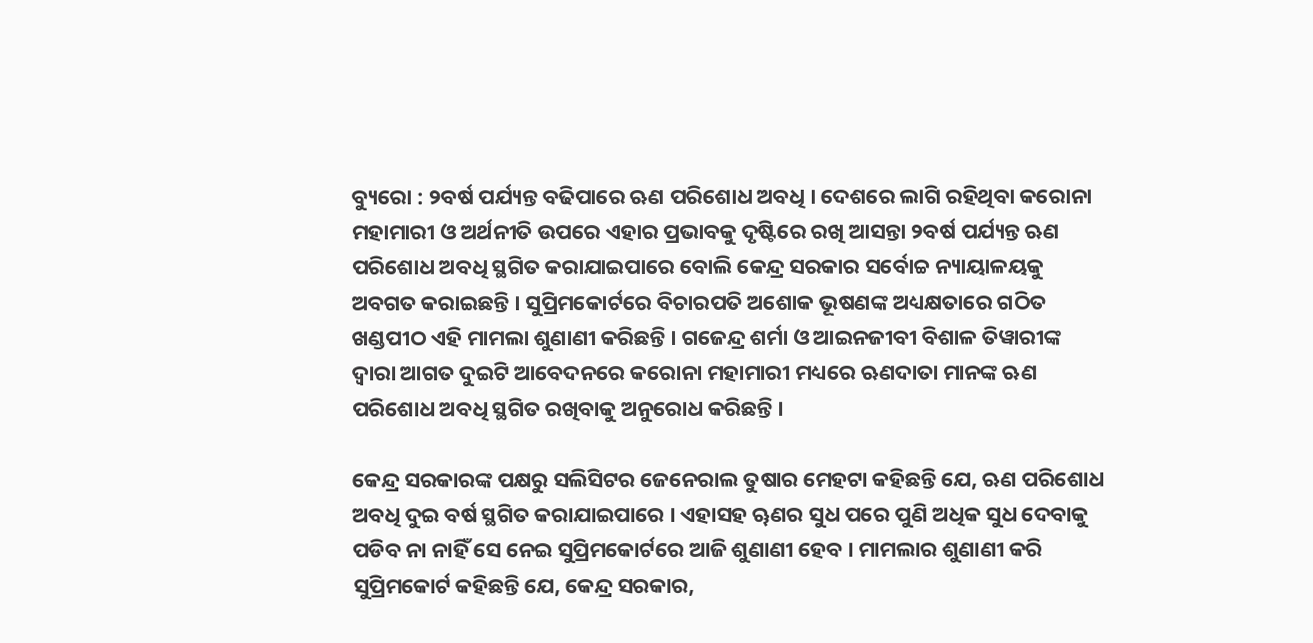ବ୍ୟୁରୋ : ୨ବର୍ଷ ପର୍ଯ୍ୟନ୍ତ ବଢିପାରେ ଋଣ ପରିଶୋଧ ଅବଧି । ଦେଶରେ ଲାଗି ରହିଥିବା କରୋନା ମହାମାରୀ ଓ ଅର୍ଥନୀତି ଉପରେ ଏହାର ପ୍ରଭାବକୁ ଦୃଷ୍ଟିରେ ରଖି ଆସନ୍ତା ୨ବର୍ଷ ପର୍ଯ୍ୟନ୍ତ ଋଣ ପରିଶୋଧ ଅବଧି ସ୍ଥଗିତ କରାଯାଇପାରେ ବୋଲି କେନ୍ଦ୍ର ସରକାର ସର୍ବୋଚ୍ଚ ନ୍ୟାୟାଳୟକୁ ଅବଗତ କରାଇଛନ୍ତି । ସୁପ୍ରିମକୋର୍ଟରେ ବିଚାରପତି ଅଶୋକ ଭୂଷଣଙ୍କ ଅଧ୍ୟକ୍ଷତାରେ ଗଠିତ ଖଣ୍ଡପୀଠ ଏହି ମାମଲା ଶୁଣାଣୀ କରିଛନ୍ତି । ଗଜେନ୍ଦ୍ର ଶର୍ମା ଓ ଆଇନଜୀବୀ ବିଶାଳ ତିୱାରୀଙ୍କ ଦ୍ୱାରା ଆଗତ ଦୁଇଟି ଆବେଦନରେ କରୋନା ମହାମାରୀ ମଧ୍ୟରେ ଋଣଦାତା ମାନଙ୍କ ଋଣ ପରିଶୋଧ ଅବଧି ସ୍ଥଗିତ ରଖିବାକୁ ଅନୁରୋଧ କରିଛନ୍ତି ।

କେନ୍ଦ୍ର ସରକାରଙ୍କ ପକ୍ଷରୁ ସଲିସିଟର ଜେନେରାଲ ତୁଷାର ମେହଟା କହିଛନ୍ତି ଯେ, ଋଣ ପରିଶୋଧ ଅବଧି ଦୁଇ ବର୍ଷ ସ୍ଥଗିତ କରାଯାଇପାରେ । ଏହାସହ ୠଣର ସୁଧ ପରେ ପୁଣି ଅଧିକ ସୁଧ ଦେବାକୁ ପଡିବ ନା ନାହିଁ ସେ ନେଇ ସୁପ୍ରିମକୋର୍ଟରେ ଆଜି ଶୁଣାଣୀ ହେବ । ମାମଲାର ଶୁଣାଣୀ କରି ସୁପ୍ରିମକୋର୍ଟ କହିଛନ୍ତି ଯେ, କେନ୍ଦ୍ର ସରକାର,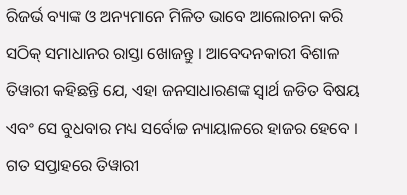ରିଜର୍ଭ ବ୍ୟାଙ୍କ ଓ ଅନ୍ୟମାନେ ମିଳିତ ଭାବେ ଆଲୋଚନା କରି ସଠିକ୍ ସମାଧାନର ରାସ୍ତା ଖୋଜନ୍ତୁ । ଆବେଦନକାରୀ ବିଶାଳ ତିୱାରୀ କହିଛନ୍ତି ଯେ, ଏହା ଜନସାଧାରଣଙ୍କ ସ୍ୱାର୍ଥ ଜଡିତ ବିଷୟ ଏବଂ ସେ ବୁଧବାର ମଧ୍ୟ ସର୍ବୋଚ୍ଚ ନ୍ୟାୟାଳରେ ହାଜର ହେବେ । ଗତ ସପ୍ତାହରେ ତିୱାରୀ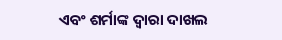ଏବଂ ଶର୍ମାଙ୍କ ଦ୍ୱାରା ଦାଖଲ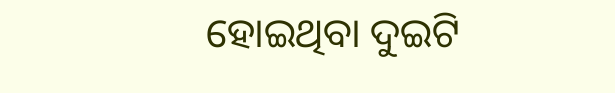ହୋଇଥିବା ଦୁଇଟି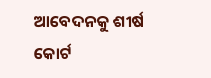ଆବେଦନକୁ ଶୀର୍ଷ କୋର୍ଟ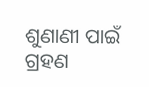ଶୁଣାଣୀ ପାଇଁ ଗ୍ରହଣ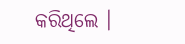କରିଥିଲେ ।